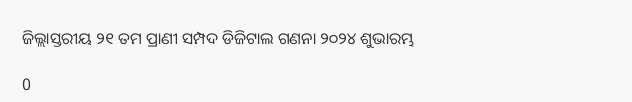ଜିଲ୍ଲାସ୍ତରୀୟ ୨୧ ତମ ପ୍ରାଣୀ ସମ୍ପଦ ଡିଜିଟାଲ ଗଣନା ୨୦୨୪ ଶୁଭାରମ୍ଭ

0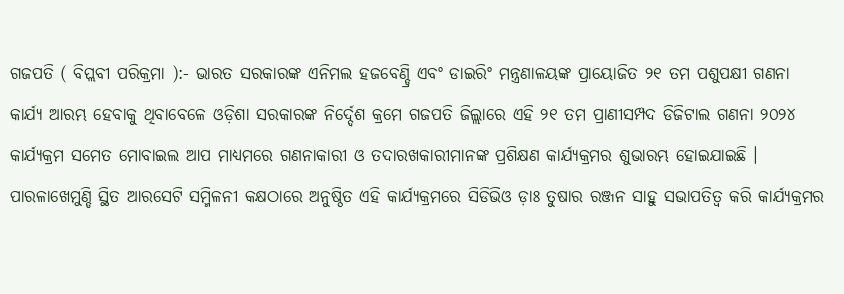ଗଜପତି ( ବିପ୍ଲବୀ ପରିକ୍ରମା ):- ଭାରତ ସରକାରଙ୍କ ଏନିମଲ ହଜବେଣ୍ଡ୍ରି ଏବଂ ଡାଇରିଂ ମନ୍ତ୍ରଣାଳୟଙ୍କ ପ୍ରାୟୋଜିତ ୨୧ ତମ ପଶୁପକ୍ଷୀ ଗଣନା କାର୍ଯ୍ୟ ଆରମ୍ଭ ହେବାକୁ ଥିବାବେଳେ ଓଡ଼ିଶା ସରକାରଙ୍କ ନିର୍ଦ୍ଦେଶ କ୍ରମେ ଗଜପତି ଜିଲ୍ଲାରେ ଏହି ୨୧ ତମ ପ୍ରାଣୀସମ୍ପଦ ଡିଜିଟାଲ ଗଣନା ୨୦୨୪ କାର୍ଯ୍ୟକ୍ରମ ସମେତ ମୋବାଇଲ ଆପ ମାଧ୍ୟମରେ ଗଣନାକାରୀ ଓ ତଦାରଖକାରୀମାନଙ୍କ ପ୍ରଶିକ୍ଷଣ କାର୍ଯ୍ୟକ୍ରମର ଶୁଭାରମ୍ଭ ହୋଇଯାଇଛି । ପାରଳାଖେମୁଣ୍ଡି ସ୍ଥିତ ଆରସେଟି ସମ୍ମିଳନୀ କକ୍ଷଠାରେ ଅନୁଷ୍ଠିତ ଏହି କାର୍ଯ୍ୟକ୍ରମରେ ସିଡିଭିଓ ଡ଼ାଃ ତୁଷାର ରଞ୍ଜନ ସାହୁ ସଭାପତିତ୍ବ କରି କାର୍ଯ୍ୟକ୍ରମର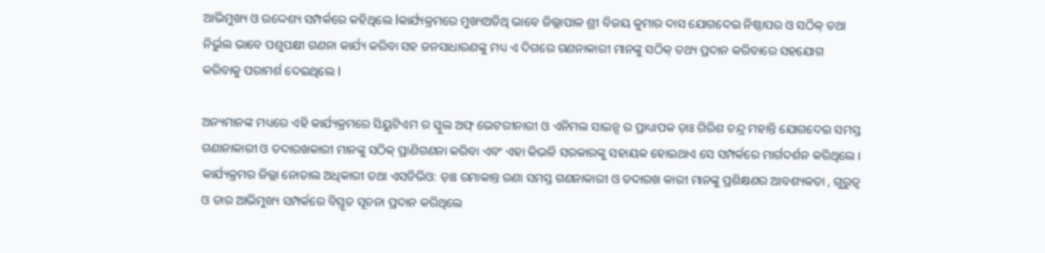ଆଭିମୁଖ୍ୟ ଓ ଉଦ୍ଦେଶ୍ୟ ସମ୍ପର୍କରେ କହିଥିଲେ lକାର୍ଯ୍ୟକ୍ରମରେ ମୁଖ୍ୟଅତିଥି ଭାବେ ଜିଲ୍ଲାପାଳ ଶ୍ରୀ ବିଜୟ କୁମାର ଦାସ ଯୋଗଦେଇ ନିଷ୍ଠାପର ଓ ସଠିକ୍ ତଥା ନିର୍ଭୁଲ ଭାବେ ପଶୁପକ୍ଷୀ ଗଣନା କାର୍ଯ୍ୟ କରିବା ସହ ଜନସାଧାରଣଙ୍କୁ ମଧ୍ୟ ଏ ଦିଗରେ ଗଣନାକାରୀ ମାନଙ୍କୁ ସଠିକ୍ ତଥ୍ୟ ପ୍ରଦାନ କରିବାରେ ସହଯୋଗ କରିବାକୁ ପରାମର୍ଶ ଦେଇଥିଲେ l

ଅନ୍ୟମାନଙ୍କ ମଧ୍ୟରେ ଏହି କାର୍ଯ୍ୟକ୍ରମରେ ସିୟୁଟିଏମ ର ସ୍କୁଲ ଅଫ୍ ଭେଟରୀନାରୀ ଓ ଏନିମଲ ସାଇନ୍ସ ର ପ୍ରାଧ୍ୟାପକ ଡ଼ାଃ ଗିରିଶ ଚନ୍ଦ୍ର ମହାନ୍ତି ଯୋଗଦେଇ ସମସ୍ତ ଗଣାନାକାରୀ ଓ ତଦାରଖକାରୀ ମାନଙ୍କୁ ସଠିକ୍ ପ୍ରାଣିଗଣନା କରିବା ଏବଂ ଏହା କିଭଳି ସରକାରଙ୍କୁ ସହାୟକ ହୋଇଥାଏ ସେ ସମ୍ପର୍କରେ ମାର୍ଗଦର୍ଶନ କରିଥିଲେ । କାର୍ଯ୍ୟକ୍ରମର ଜିଲ୍ଲା ନୋଡାଲ ଅଧିକାରୀ ତଥା ଏସଡିଭିଓ: ଡ଼ାଃ ରମାକାନ୍ତ ରଣା ସମସ୍ତ ଗଣନାକାରୀ ଓ ତଦାରଖ କାରୀ ମାନଙ୍କୁ ପ୍ରଶିକ୍ଷଣର ଆବଶ୍ୟକତା , ଗୁରୁତ୍ବ ଓ ତାର ଆଭିମୁଖ୍ୟ ସମ୍ପର୍କରେ ବିସ୍ତୃତ ସୂଚନା ପ୍ରଦାନ କରିଥିଲେ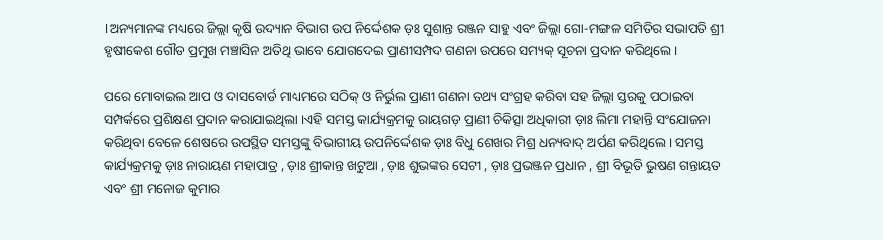।ଅନ୍ୟମାନଙ୍କ ମଧ୍ୟରେ ଜିଲ୍ଲା କୃଷି ଉଦ୍ୟାନ ବିଭାଗ ଉପ ନିର୍ଦ୍ଦେଶକ ଡ଼ଃ ସୁଶାନ୍ତ ରଞ୍ଜନ ସାହୁ ଏବଂ ଜିଲ୍ଲା ଗୋ-ମଙ୍ଗଳ ସମିତିର ସଭାପତି ଶ୍ରୀ ହୃଷୀକେଶ ଗୌଡ ପ୍ରମୁଖ ମଞ୍ଚାସିନ ଅତିଥି ଭାବେ ଯୋଗଦେଇ ପ୍ରାଣୀସମ୍ପଦ ଗଣନା ଉପରେ ସମ୍ୟକ୍ ସୂଚନା ପ୍ରଦାନ କରିଥିଲେ ।

ପରେ ମୋବାଇଲ ଆପ ଓ ଦାସବୋର୍ଡ ମାଧ୍ୟମରେ ସଠିକ୍ ଓ ନିର୍ଭୁଲ ପ୍ରାଣୀ ଗଣନା ତଥ୍ୟ ସଂଗ୍ରହ କରିବା ସହ ଜିଲ୍ଲା ସ୍ତରକୁ ପଠାଇବା ସମ୍ପର୍କରେ ପ୍ରଶିକ୍ଷଣ ପ୍ରଦାନ କରାଯାଇଥିଲା ।ଏହି ସମସ୍ତ କାର୍ଯ୍ୟକ୍ରମକୁ ରାୟଗଡ଼ ପ୍ରାଣୀ ଚିକିତ୍ସା ଅଧିକାରୀ ଡ଼ାଃ ଲିମା ମହାନ୍ତି ସଂଯୋଜନା କରିଥିବା ବେଳେ ଶେଷରେ ଉପସ୍ଥିତ ସମସ୍ତଙ୍କୁ ବିଭାଗୀୟ ଉପନିର୍ଦ୍ଦେଶକ ଡ଼ାଃ ବିଧୁ ଶେଖର ମିଶ୍ର ଧନ୍ୟବାଦ୍ ଅର୍ପଣ କରିଥିଲେ । ସମସ୍ତ କାର୍ଯ୍ୟକ୍ରମକୁ ଡ଼ାଃ ନାରାୟଣ ମହାପାତ୍ର , ଡ଼ାଃ ଶ୍ରୀକାନ୍ତ ଖଟୁଆ , ଡ଼ାଃ ଶୁଭଙ୍କର ସେଟୀ , ଡ଼ାଃ ପ୍ରଭଞ୍ଜନ ପ୍ରଧାନ , ଶ୍ରୀ ବିଭୂତି ଭୁଷଣ ଗନ୍ତାୟତ ଏବଂ ଶ୍ରୀ ମନୋଜ କୁମାର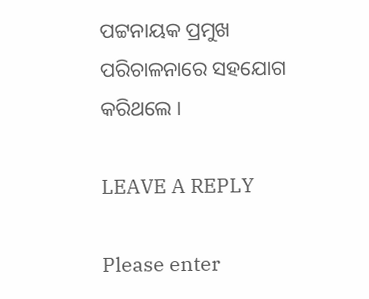ପଟ୍ଟନାୟକ ପ୍ରମୁଖ ପରିଚାଳନାରେ ସହଯୋଗ କରିଥଲେ ।

LEAVE A REPLY

Please enter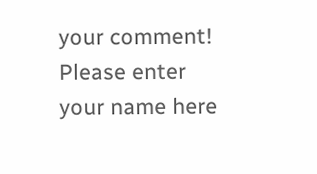your comment!
Please enter your name here